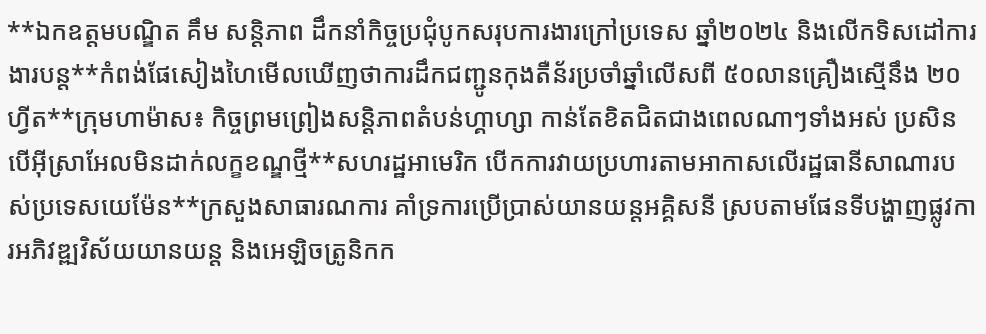**ឯកឧត្តមបណ្ឌិត គឹម សន្តិភាព ដឹកនាំកិច្ចប្រជុំបូកសរុបការងារក្រៅប្រទេស ឆ្នាំ២០២៤ និងលើកទិសដៅការងារបន្ត**កំពង់ផែសៀងហៃមើលឃើញថាការដឹកជញ្ជូនកុងតឺន័រប្រចាំឆ្នាំលើសពី ៥០លានគ្រឿងស្មើនឹង ២០ហ្វីត**ក្រុមហាម៉ាស៖ កិច្ចព្រមព្រៀងសន្តិភាពតំបន់ហ្គាហ្សា កាន់តែខិតជិតជាងពេលណាៗទាំងអស់ ប្រសិនបើអ៊ីស្រាអែលមិនដាក់លក្ខខណ្ឌថ្មី**សហរដ្ឋអាមេរិក បើកការវាយប្រហារតាមអាកាសលើរដ្ឋធានីសាណារបស់ប្រទេសយេម៉ែន**ក្រសួងសាធារណការ គាំទ្រការប្រើប្រាស់យានយន្តអគ្គិសនី ស្របតាមផែនទីបង្ហាញផ្លូវការអភិវឌ្ឍវិស័យយានយន្ត និងអេឡិចត្រូនិកក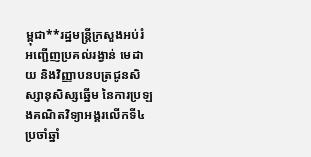ម្ពុជា**រដ្ឋមន្ត្រីក្រសួងអប់រំ អញ្ជើញប្រគល់រង្វាន់ មេដាយ និងវិញ្ញាបនបត្រជូនសិស្សានុសិស្សឆ្នើម នៃការប្រឡងគណិតវិទ្យាអង្គរលើកទី៤ ប្រចាំឆ្នាំ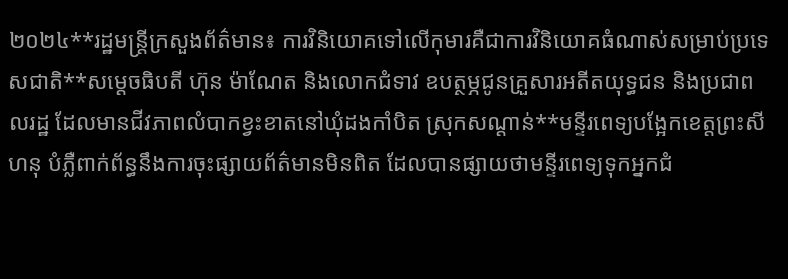២០២៤**រដ្ឋមន្ត្រីក្រសួងព័ត៌មាន៖ ការវិនិយោគទៅលើកុមារគឺជាការវិនិយោគធំណាស់សម្រាប់ប្រទេសជាតិ**សម្ដេចធិបតី ហ៊ុន ម៉ាណែត និងលោកជំទាវ ឧបត្ថម្ភជូនគ្រួសារអតីតយុទ្ធជន និងប្រជាពលរដ្ឋ ដែលមានជីវភាពលំបាកខ្វះខាតនៅឃុំដងកាំបិត ស្រុកសណ្ដាន់**មន្ទីរពេទ្យបង្អែកខេត្តព្រះសីហនុ បំភ្លឺពាក់ព័ន្ធនឹងការចុះផ្សាយព័ត៌មានមិនពិត ដែលបានផ្សាយថាមន្ទីរពេទ្យទុកអ្នកជំ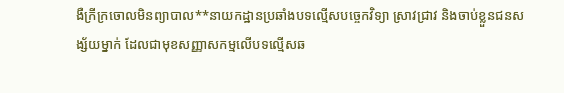ងឺក្រីក្រចោលមិនព្យាបាល**នាយកដ្ឋានប្រឆាំងបទល្មើសបច្ចេកវិទ្យា ស្រាវជ្រាវ និងចាប់ខ្លួនជនសង្ស័យម្នាក់ ដែលជាមុខសញ្ញាសកម្មលើបទល្មើសឆ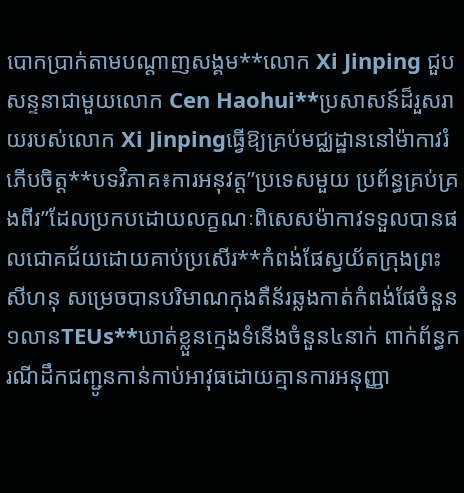បោកប្រាក់តាមបណ្ដាញសង្គម**លោក Xi Jinping ជួបសន្ទនាជាមួយលោក Cen Haohui**ប្រសាសន៍ដ៏រួសរាយរបស់លោក Xi Jinpingធ្វើឱ្យគ្រប់មជ្ឈដ្ឋាននៅម៉ាកាវរំភើបចិត្ត**បទវិភាគ៖ការអនុវត្ត”ប្រទេសមួយ ប្រព័ន្ធគ្រប់គ្រងពីរ”ដែលប្រកបដោយលក្ខណៈពិសេសម៉ាកាវទទួលបានផលជោគជ័យដោយគាប់ប្រសើរ**កំពង់ផែស្វយ័តក្រុងព្រះសីហនុ សម្រេចបានបរិមាណកុងតឺន័រឆ្លងកាត់កំពង់ផែចំនួន១លានTEUs**ឃាត់ខ្លួនក្មេងទំនើងចំនួន៤នាក់ ពាក់ព័ន្ធករណីដឹកជញ្ជូនកាន់កាប់អាវុធដោយគ្មានការអនុញ្ញា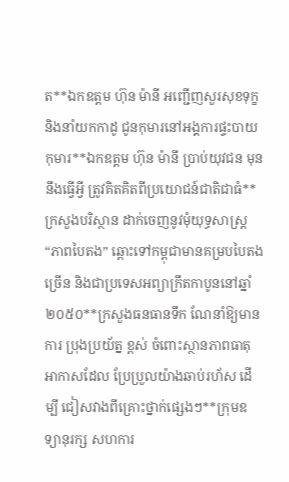ត**ឯកឧត្តម ហ៊ុន ម៉ានី អញ្ជើញសួរសុខទុក្ខ និងនាំយកកាដូ ជូនកុមារនៅអង្គការផ្ទះបាយកុមារ**ឯកឧត្តម ហ៊ុន ម៉ានី ប្រាប់យុវជន មុននឹងធ្វើអ្វី ត្រូវគិតគិតពីប្រយោជន៍ជាតិជាធំ**ក្រសួងបរិស្ថាន ដាក់ចេញនូវមុំយុទ្ធសាស្រ្ត “ភាពបៃតង” ឆ្ពោះទៅកម្ពុជាមានគម្របបៃតងច្រើន និងជាប្រទេសអព្យាក្រឹតកាបូននៅឆ្នាំ២០៥០**ក្រសួងធនធានទឹក ណែនាំឱ្យមានការ ប្រុងប្រយ័ត្ន ខ្ពស់ ចំពោះស្ថានភាពធាតុអាកាសដែល ប្រែប្រួលយ៉ាងឆាប់រហ័ស ដើម្បី ជៀសវាងពីគ្រោះថ្នាក់ផ្សេងៗ**ក្រុមឧទ្យានុរក្ស សហការ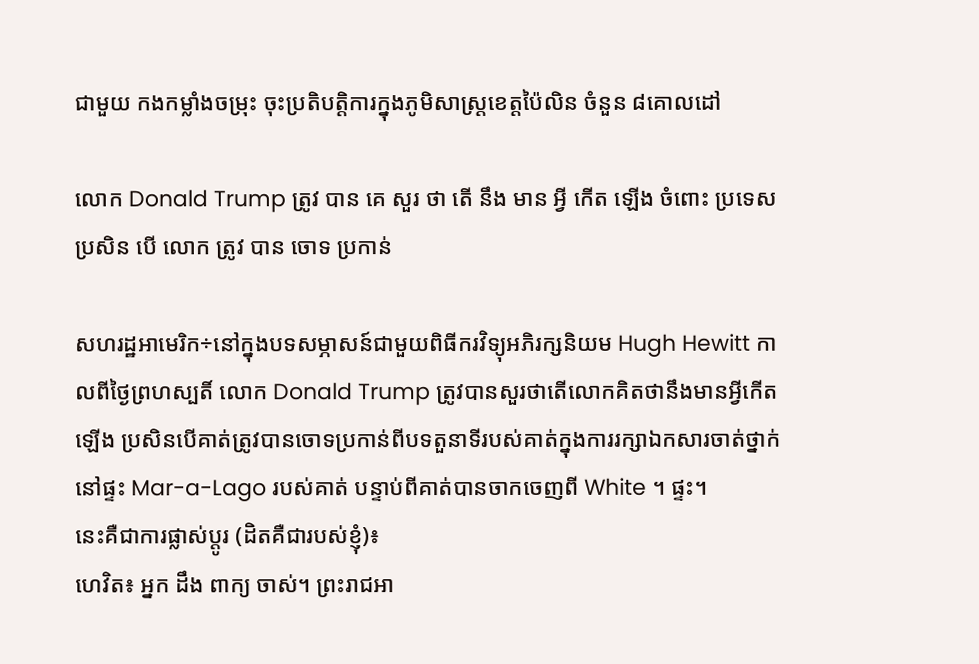ជាមួយ កងកម្លាំងចម្រុះ ចុះប្រតិបត្តិការក្នុងភូមិសាស្ត្រខេត្តប៉ៃលិន ចំនួន ៨គោលដៅ

លោក Donald Trump ត្រូវ បាន គេ សួរ ថា តើ នឹង មាន អ្វី កើត ឡើង ចំពោះ ប្រទេស ប្រសិន បើ លោក ត្រូវ បាន ចោទ ប្រកាន់

សហរដ្ឋអាមេរិក÷នៅក្នុងបទសម្ភាសន៍ជាមួយពិធីករវិទ្យុអភិរក្សនិយម Hugh Hewitt កាលពីថ្ងៃព្រហស្បតិ៍ លោក Donald Trump ត្រូវបានសួរថាតើលោកគិតថានឹងមានអ្វីកើតឡើង ប្រសិនបើគាត់ត្រូវបានចោទប្រកាន់ពីបទតួនាទីរបស់គាត់ក្នុងការរក្សាឯកសារចាត់ថ្នាក់នៅផ្ទះ Mar-a-Lago របស់គាត់ បន្ទាប់ពីគាត់បានចាកចេញពី White ។ ផ្ទះ។
នេះគឺជាការផ្លាស់ប្តូរ (ដិតគឺជារបស់ខ្ញុំ)៖
ហេវិត៖ អ្នក ដឹង ពាក្យ ចាស់។ ព្រះរាជអា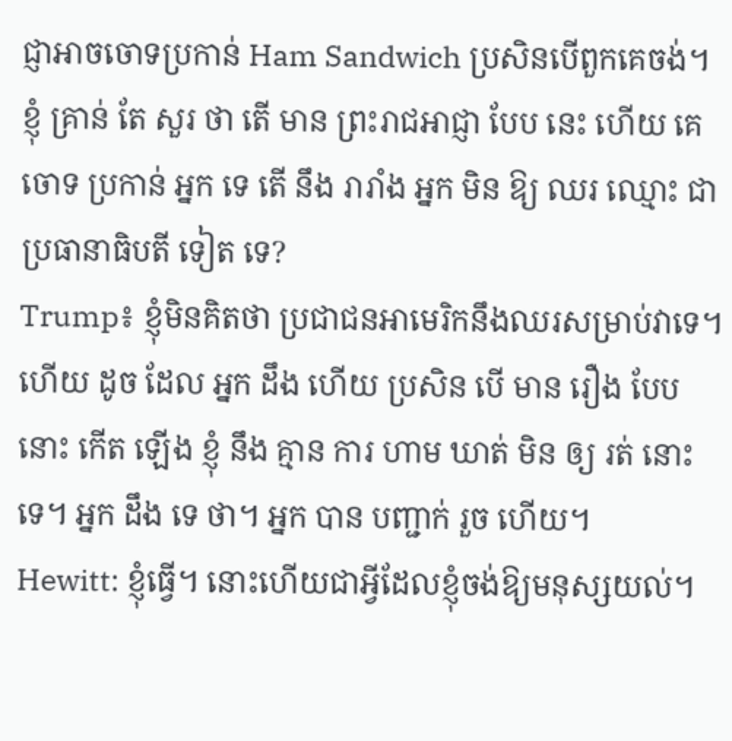ជ្ញាអាចចោទប្រកាន់ Ham Sandwich ប្រសិនបើពួកគេចង់។ ខ្ញុំ គ្រាន់ តែ សួរ ថា តើ មាន ព្រះរាជអាជ្ញា បែប នេះ ហើយ គេ ចោទ ប្រកាន់ អ្នក ទេ តើ នឹង រារាំង អ្នក មិន ឱ្យ ឈរ ឈ្មោះ ជា ប្រធានាធិបតី ទៀត ទេ?
Trump៖ ខ្ញុំមិនគិតថា ប្រជាជនអាមេរិកនឹងឈរសម្រាប់វាទេ។ ហើយ ដូច ដែល អ្នក ដឹង ហើយ ប្រសិន បើ មាន រឿង បែប នោះ កើត ឡើង ខ្ញុំ នឹង គ្មាន ការ ហាម ឃាត់ មិន ឲ្យ រត់ នោះ ទេ។ អ្នក ដឹង ទេ ថា។ អ្នក បាន បញ្ជាក់ រួច ហើយ។
Hewitt: ខ្ញុំធ្វើ។ នោះហើយជាអ្វីដែលខ្ញុំចង់ឱ្យមនុស្សយល់។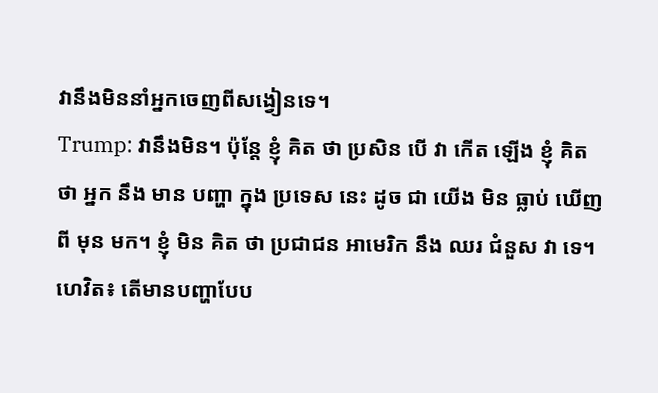វានឹងមិននាំអ្នកចេញពីសង្វៀនទេ។
Trump: វានឹងមិន។ ប៉ុន្តែ ខ្ញុំ គិត ថា ប្រសិន បើ វា កើត ឡើង ខ្ញុំ គិត ថា អ្នក នឹង មាន បញ្ហា ក្នុង ប្រទេស នេះ ដូច ជា យើង មិន ធ្លាប់ ឃើញ ពី មុន មក។ ខ្ញុំ មិន គិត ថា ប្រជាជន អាមេរិក នឹង ឈរ ជំនួស វា ទេ។
ហេវិត៖ តើមានបញ្ហាបែប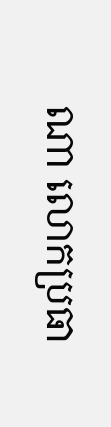ណា លោកប្រធា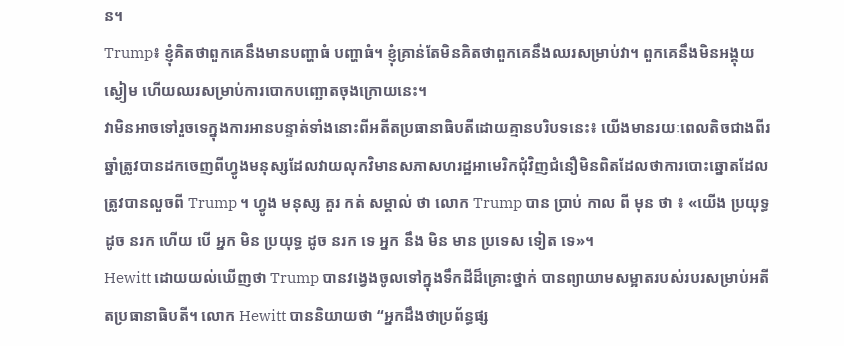ន។
Trump៖ ខ្ញុំគិតថាពួកគេនឹងមានបញ្ហាធំ បញ្ហាធំ។ ខ្ញុំគ្រាន់តែមិនគិតថាពួកគេនឹងឈរសម្រាប់វា។ ពួកគេនឹងមិនអង្គុយស្ងៀម ហើយឈរសម្រាប់ការបោកបញ្ឆោតចុងក្រោយនេះ។
វាមិនអាចទៅរួចទេក្នុងការអានបន្ទាត់ទាំងនោះពីអតីតប្រធានាធិបតីដោយគ្មានបរិបទនេះ៖ យើងមានរយៈពេលតិចជាងពីរឆ្នាំត្រូវបានដកចេញពីហ្វូងមនុស្សដែលវាយលុកវិមានសភាសហរដ្ឋអាមេរិកជុំវិញជំនឿមិនពិតដែលថាការបោះឆ្នោតដែលត្រូវបានលួចពី Trump ។ ហ្វូង មនុស្ស គួរ កត់ សម្គាល់ ថា លោក Trump បាន ប្រាប់ កាល ពី មុន ថា ៖ «យើង ប្រយុទ្ធ ដូច នរក ហើយ បើ អ្នក មិន ប្រយុទ្ធ ដូច នរក ទេ អ្នក នឹង មិន មាន ប្រទេស ទៀត ទេ»។
Hewitt ដោយយល់ឃើញថា Trump បានវង្វេងចូលទៅក្នុងទឹកដីដ៏គ្រោះថ្នាក់ បានព្យាយាមសម្អាតរបស់របរសម្រាប់អតីតប្រធានាធិបតី។ លោក Hewitt បាននិយាយថា “អ្នកដឹងថាប្រព័ន្ធផ្ស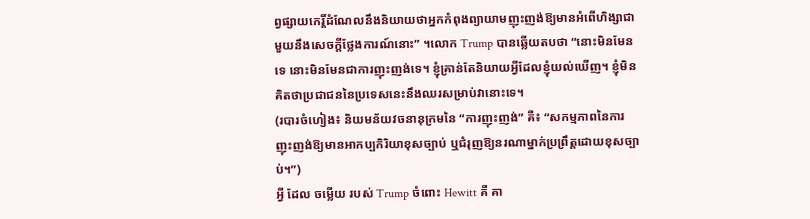ព្វផ្សាយកេរ្តិ៍ដំណែលនឹងនិយាយថាអ្នកកំពុងព្យាយាមញុះញង់ឱ្យមានអំពើហិង្សាជាមួយនឹងសេចក្តីថ្លែងការណ៍នោះ” ។លោក Trump បានឆ្លើយតបថា “នោះមិនមែនទេ នោះមិនមែនជាការញុះញង់ទេ។ ខ្ញុំគ្រាន់តែនិយាយអ្វីដែលខ្ញុំយល់ឃើញ។ ខ្ញុំមិនគិតថាប្រជាជននៃប្រទេសនេះនឹងឈរសម្រាប់វានោះទេ។
(របារចំហៀង៖ និយមន័យវចនានុក្រមនៃ “ការញុះញង់” គឺ៖ “សកម្មភាពនៃការញុះញង់ឱ្យមានអាកប្បកិរិយាខុសច្បាប់ ឬជំរុញឱ្យនរណាម្នាក់ប្រព្រឹត្តដោយខុសច្បាប់។”)
អ្វី ដែល ចម្លើយ របស់ Trump ចំពោះ Hewitt គឺ គា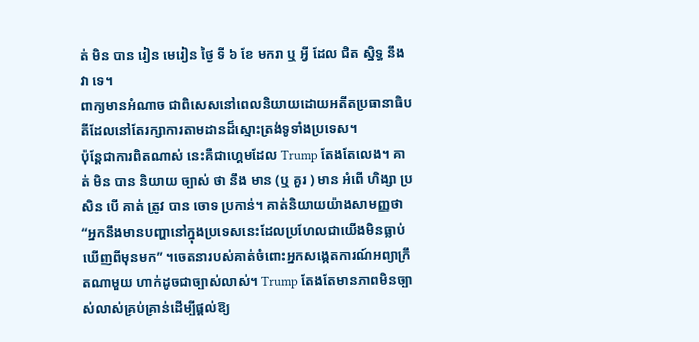ត់ មិន បាន រៀន មេរៀន ថ្ងៃ ទី ៦ ខែ មករា ឬ អ្វី ដែល ជិត ស្និទ្ធ នឹង វា ទេ។
ពាក្យមានអំណាច ជាពិសេសនៅពេលនិយាយដោយអតីតប្រធានាធិបតីដែលនៅតែរក្សាការតាមដានដ៏ស្មោះត្រង់ទូទាំងប្រទេស។
ប៉ុន្តែជាការពិតណាស់ នេះគឺជាហ្គេមដែល Trump តែងតែលេង។ គាត់ មិន បាន និយាយ ច្បាស់ ថា នឹង មាន (ឬ គួរ ) មាន អំពើ ហិង្សា ប្រសិន បើ គាត់ ត្រូវ បាន ចោទ ប្រកាន់។ គាត់និយាយយ៉ាងសាមញ្ញថា “អ្នកនឹងមានបញ្ហានៅក្នុងប្រទេសនេះដែលប្រហែលជាយើងមិនធ្លាប់ឃើញពីមុនមក” ។ចេតនារបស់គាត់ចំពោះអ្នកសង្កេតការណ៍អព្យាក្រឹតណាមួយ ហាក់ដូចជាច្បាស់លាស់។ Trump តែងតែមានភាពមិនច្បាស់លាស់គ្រប់គ្រាន់ដើម្បីផ្តល់ឱ្យ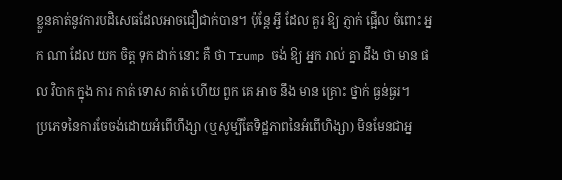ខ្លួនគាត់នូវការបដិសេធដែលអាចជឿជាក់បាន។ ប៉ុន្តែ អ្វី ដែល គួរ ឱ្យ ភ្ញាក់ ផ្អើល ចំពោះ អ្នក ណា ដែល យក ចិត្ត ទុក ដាក់ នោះ គឺ ថា Trump ចង់ ឱ្យ អ្នក រាល់ គ្នា ដឹង ថា មាន ផល វិបាក ក្នុង ការ កាត់ ទោស គាត់ ហើយ ពួក គេ អាច នឹង មាន គ្រោះ ថ្នាក់ ធ្ងន់ធ្ងរ។
ប្រភេទនៃការចែចង់ដោយអំពើហឹង្សា (ឬសូម្បីតែទិដ្ឋភាពនៃអំពើហិង្សា) មិនមែនជាអ្ន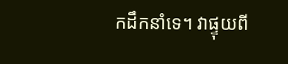កដឹកនាំទេ។ វាផ្ទុយពី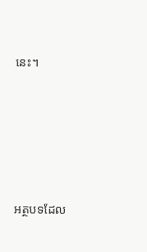នេះ។





អត្ថបទដែល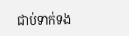ជាប់ទាក់ទង